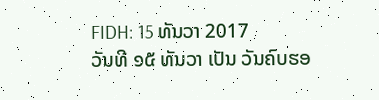FIDH: 15 ທັນວາ 2017
ວັນທີ ໑໕ ທັນວາ ເປັນ ວັນຄົບຮອ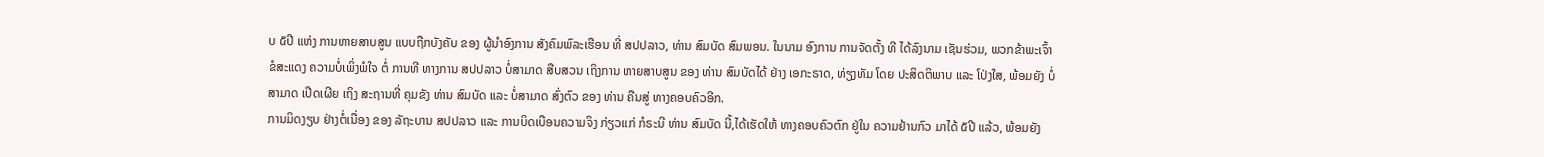ບ ໕ປີ ແຫ່ງ ການຫາຍສາບສູນ ແບບຖືກບັງຄັບ ຂອງ ຜູ້ນຳອົງການ ສັງຄົມພົລະເຮືອນ ທີ່ ສປປລາວ, ທ່ານ ສົມບັດ ສົມພອນ. ໃນນາມ ອົງການ ການຈັດຕັ້ງ ທີ ໄດ້ລົງນາມ ເຊັນຮ່ວມ, ພວກຂ້າພະເຈົ້າ ຂໍສະແດງ ຄວາມບໍ່ເພິ່ງພໍໃຈ ຕໍ່ ການທີ ທາງການ ສປປລາວ ບໍ່ສາມາດ ສືບສວນ ເຖິງການ ຫາຍສາບສູນ ຂອງ ທ່ານ ສົມບັດໄດ້ ຢ່າງ ເອກະຣາດ, ທ່ຽງທັມ ໂດຍ ປະສິດຕິພາບ ແລະ ໂປ່ງໃສ, ພ້ອມຍັງ ບໍ່ສາມາດ ເປີດເຜີຍ ເຖິງ ສະຖານທີ່ ຄຸມຂັງ ທ່ານ ສົມບັດ ແລະ ບໍ່ສາມາດ ສົ່ງຕົວ ຂອງ ທ່ານ ຄືນສູ່ ທາງຄອບຄົວອີກ.
ການມິດງຽບ ຢ່າງຕໍ່ເນື່ອງ ຂອງ ລັຖະບານ ສປປລາວ ແລະ ການບິດເບືອນຄວາມຈິງ ກ່ຽວແກ່ ກໍຣະນີ ທ່ານ ສົມບັດ ນີ້,ໄດ້ເຮັດໃຫ້ ທາງຄອບຄົວຕົກ ຢູ່ໃນ ຄວາມຢ້ານກົວ ມາໄດ້ ໕ປີ ແລ້ວ, ພ້ອມຍັງ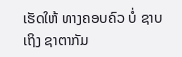ເຮັດໃຫ້ ທາງຄອບຄົວ ບໍ່ ຊາບເຖິງ ຊາຕາກັມ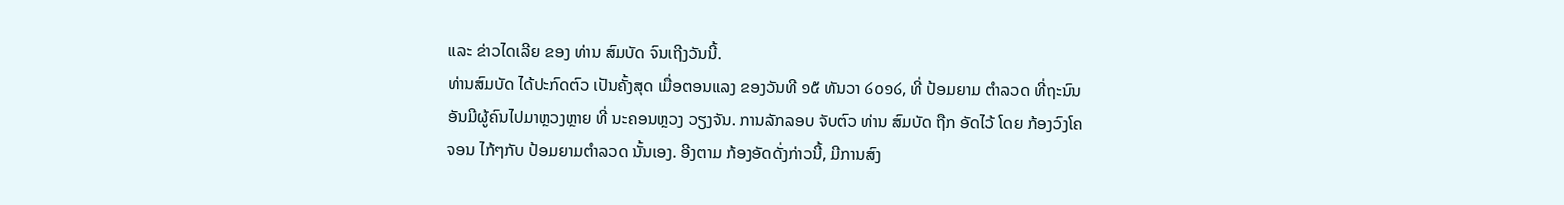ແລະ ຂ່າວໄດເລີຍ ຂອງ ທ່ານ ສົມບັດ ຈົນເຖີງວັນນີ້.
ທ່ານສົມບັດ ໄດ້ປະກົດຕົວ ເປັນຄັ້ງສຸດ ເມື່ອຕອນແລງ ຂອງວັນທີ ໑໕ ທັນວາ ໒໐໑໒, ທີ່ ປ້ອມຍາມ ຕຳລວດ ທີ່ຖະນົນ ອັນມີຜູ້ຄົນໄປມາຫຼວງຫຼາຍ ທີ່ ນະຄອນຫຼວງ ວຽງຈັນ. ການລັກລອບ ຈັບຕົວ ທ່ານ ສົມບັດ ຖືກ ອັດໄວ້ ໂດຍ ກ້ອງວົງໂຄຈອນ ໄກ້ໆກັບ ປ້ອມຍາມຕຳລວດ ນັ້ນເອງ. ອີງຕາມ ກ້ອງອັດດັ່ງກ່າວນີ້, ມີການສົງ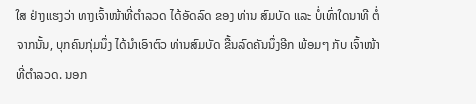ໃສ ຢ່າງແຮງວ່າ ທາງເຈົ້າໜ້າທີ່ຕຳລວດ ໄດ້ອັດລົດ ຂອງ ທ່ານ ສົມບັດ ແລະ ບໍ່ເທົ່າໃດນາທີ ຕໍ່ຈາກນັ້ນ, ບຸກຄົນກຸ່ມນຶ່ງ ໄດ້ນຳເອົາຕົວ ທ່ານສົມບັດ ຂື້ນລົດຄັນນຶ່ງອີກ ພ້ອມໆ ກັບ ເຈົ້າໜ້າທີ່ຕຳລວດ. ນອກ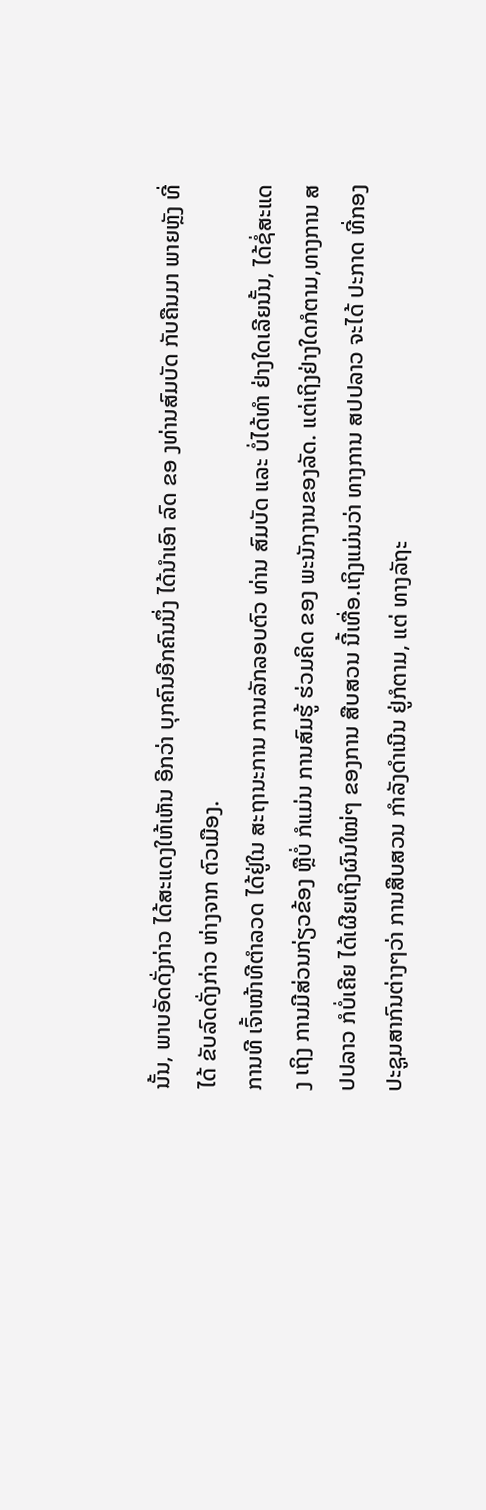ນັ້ນ, ພາບອັດດັ່ງກ່າວ ໄດ້ສະແດງໃຫ້ເຫັນ ອີກວ່າ ບຸກຄົນອີກຄົນນຶ່ງ ໄດ້ນຳເອົາ ລົດ ຂອ ງທ່ານສົມບັດ ກັບຄືນມາ ພາຍຫຼັງ ທີ່ໄດ້ ຂັບລົດດັ່ງກ່າວ ຫ່າງຈາກ ຕົວເມືອງ.
ການທີ ເຈົ້າໜ້າທີຕຳລວດ ໄດ້ຢູ່ໃນ ສະຖານະການ ການລັກລອບຕົວ ທ່ານ ສົມບັດ ແລະ ບໍ່ໄດ້ທຳ ຢ່າງໃດເລີຍນັ້ນ, ໄດ້ຊໍ່ສະແດງ ເຖິງ ການມີສ່ວນກ່ຽວຂ້ອງ ຫຼືບໍ່ ກໍແມ່ນ ການສົມຮູ້ ຮ່ວມຄິດ ຂອງ ພະນັກງານຂອງລັດ. ແຕ່ເຖິງຢ່າງໃດກໍຕາມ,ທາງການ ສປປລາວ ກໍບໍ່ເຄີຍ ໄດ້ເຜີຍເຖິງຜົນໃໝ່ໆ ຂອງການ ສືບສວນ ນີ້ເທື່ອ.ເຖິງແມ່ນວ່າ ທາງການ ສປປລາວ ຈະໄດ້ ປະກາດ ທີ່ກອງປະຊູມສາກົນຕ່າງໆວ່າ ການສືບສວນ ກຳລັງດຳເນີນ ຢູ່ກໍຕາມ, ແຕ່ ທາງລັຖະ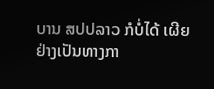ບານ ສປປລາວ ກໍບໍ່ໄດ້ ເຜີຍ ຢ່າງເປັນທາງກາ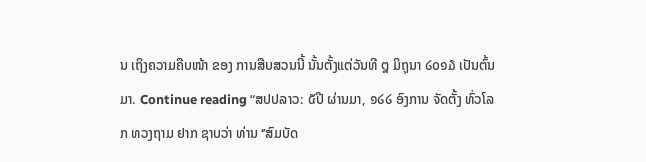ນ ເຖິງຄວາມຄືບໜ້າ ຂອງ ການສືບສວນນີ້ ນັ້ນຕັ້ງແຕ່ວັນທີ ໘ ມິຖຸນາ ໒໐໑໓ ເປັນຕົ້ນມາ. Continue reading “ສປປລາວ: ໕ປີ ຜ່ານມາ, ໑໒໒ ອົງການ ຈັດຕັ້ງ ທົ່ວໂລກ ທວງຖາມ ຢາກ ຊາບວ່າ ທ່ານ ‘’ສົມບັດ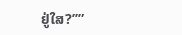ຢູ່ໃສ?’’”